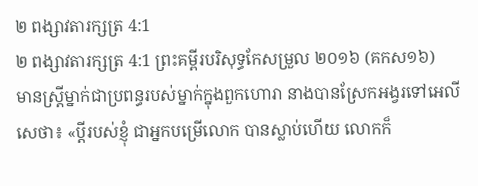២ ពង្សាវតារក្សត្រ 4:1
២ ពង្សាវតារក្សត្រ 4:1 ព្រះគម្ពីរបរិសុទ្ធកែសម្រួល ២០១៦ (គកស១៦)
មានស្ត្រីម្នាក់ជាប្រពន្ធរបស់ម្នាក់ក្នុងពួកហោរា នាងបានស្រែកអង្វរទៅអេលីសេថា៖ «ប្តីរបស់ខ្ញុំ ជាអ្នកបម្រើលោក បានស្លាប់ហើយ លោកក៏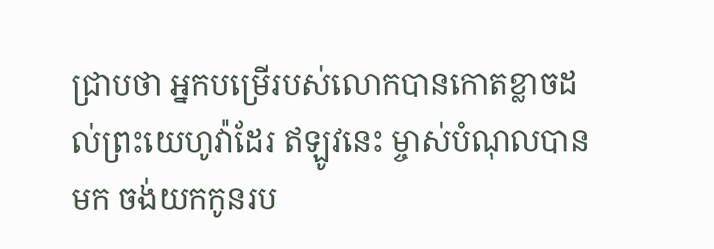ជ្រាបថា អ្នកបម្រើរបស់លោកបានកោតខ្លាចដល់ព្រះយេហូវ៉ាដែរ ឥឡូវនេះ ម្ចាស់បំណុលបានមក ចង់យកកូនរប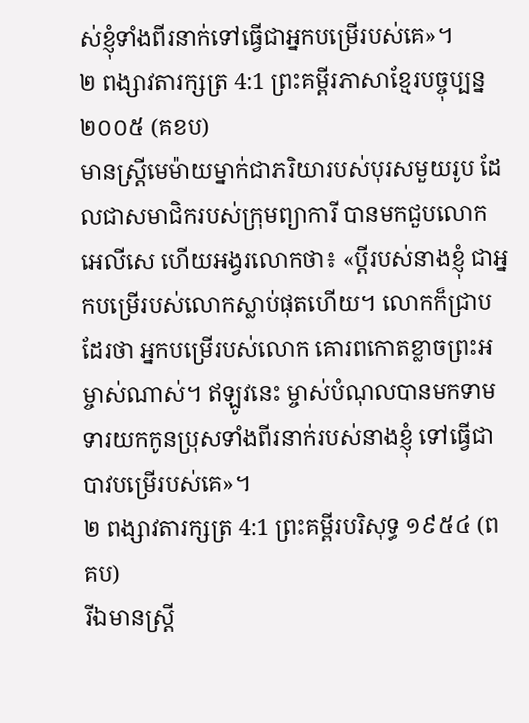ស់ខ្ញុំទាំងពីរនាក់ទៅធ្វើជាអ្នកបម្រើរបស់គេ»។
២ ពង្សាវតារក្សត្រ 4:1 ព្រះគម្ពីរភាសាខ្មែរបច្ចុប្បន្ន ២០០៥ (គខប)
មានស្ត្រីមេម៉ាយម្នាក់ជាភរិយារបស់បុរសមួយរូប ដែលជាសមាជិករបស់ក្រុមព្យាការី បានមកជួបលោកអេលីសេ ហើយអង្វរលោកថា៖ «ប្ដីរបស់នាងខ្ញុំ ជាអ្នកបម្រើរបស់លោកស្លាប់ផុតហើយ។ លោកក៏ជ្រាបដែរថា អ្នកបម្រើរបស់លោក គោរពកោតខ្លាចព្រះអម្ចាស់ណាស់។ ឥឡូវនេះ ម្ចាស់បំណុលបានមកទាមទារយកកូនប្រុសទាំងពីរនាក់របស់នាងខ្ញុំ ទៅធ្វើជាបាវបម្រើរបស់គេ»។
២ ពង្សាវតារក្សត្រ 4:1 ព្រះគម្ពីរបរិសុទ្ធ ១៩៥៤ (ពគប)
រីឯមានស្ត្រី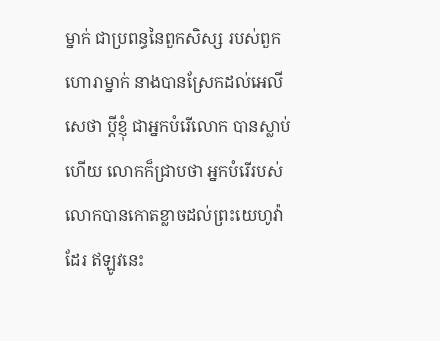ម្នាក់ ជាប្រពន្ធនៃពួកសិស្ស របស់ពួកហោរាម្នាក់ នាងបានស្រែកដល់អេលីសេថា ប្ដីខ្ញុំ ជាអ្នកបំរើលោក បានស្លាប់ហើយ លោកក៏ជ្រាបថា អ្នកបំរើរបស់លោកបានកោតខ្លាចដល់ព្រះយេហូវ៉ាដែរ ឥឡូវនេះ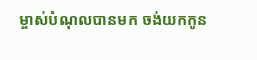ម្ចាស់បំណុលបានមក ចង់យកកូន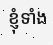ខ្ញុំទាំង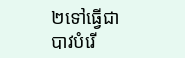២ទៅធ្វើជាបាវបំរើ